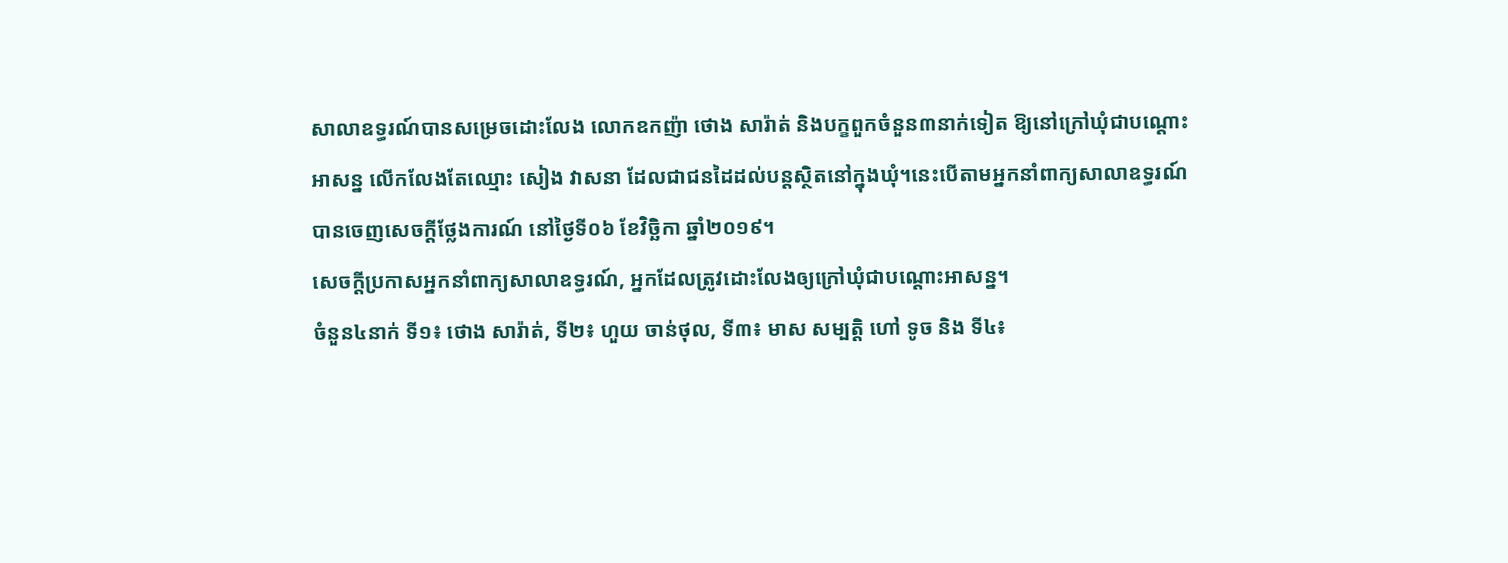សាលាឧទ្ធរណ៍បានសម្រេចដោះលែង លោកឧកញ៉ា ថោង សារ៉ាត់ និងបក្ខពួកចំនួន៣នាក់ទៀត ឱ្យនៅក្រៅឃុំជាបណ្តោះអាសន្ន លើកលែងតែឈ្មោះ សៀង វាសនា ដែលជាជនដៃដល់បន្តស្ថិតនៅក្នុងឃុំ។នេះបើតាមអ្នកនាំពាក្យសាលាឧទ្ធរណ៍ បានចេញសេចក្ដីថ្លែងការណ៍ នៅថ្ងៃទី០៦ ខែវិច្ឆិកា ឆ្នាំ២០១៩។
សេចក្តីប្រកាសអ្នកនាំពាក្យសាលាឧទ្ធរណ៍, អ្នកដែលត្រូវដោះលែងឲ្យក្រៅឃុំជាបណ្តោះអាសន្ន។
ចំនួន៤នាក់ ទី១៖ ថោង សារ៉ាត់, ទី២៖ ហួយ ចាន់ថុល, ទី៣៖ មាស សម្បត្តិ ហៅ ទូច និង ទី៤៖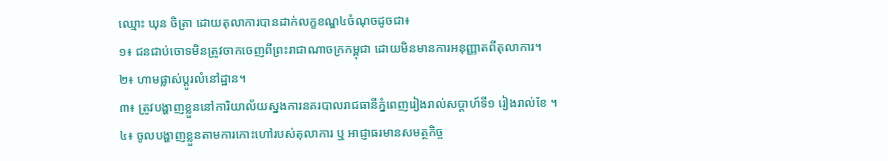ឈ្មោះ ឃុន ចិត្រា ដោយតុលាការបានដាក់លក្ខខណ្ឌ៤ចំណុចដូចជា៖
១៖ ជនជាប់ចោទមិនត្រូវចាកចេញពីព្រះរាជាណាចក្រកម្ពុជា ដោយមិនមានការអនុញ្ញាតពីតុលាការ។
២៖ ហាមផ្លាស់ប្តូរលំនៅដ្ឋាន។
៣៖ ត្រូវបង្ហាញខ្លួននៅការិយាល័យស្នងការនគរបាលរាជធានីភ្នំពេញរៀងរាល់សប្តាហ៍ទី១ រៀងរាល់ខែ ។
៤៖ ចូលបង្ហាញខ្លួនតាមការកោះហៅរបស់តុលាការ ឬ អាជ្ញាធរមានសមត្ថកិច្ច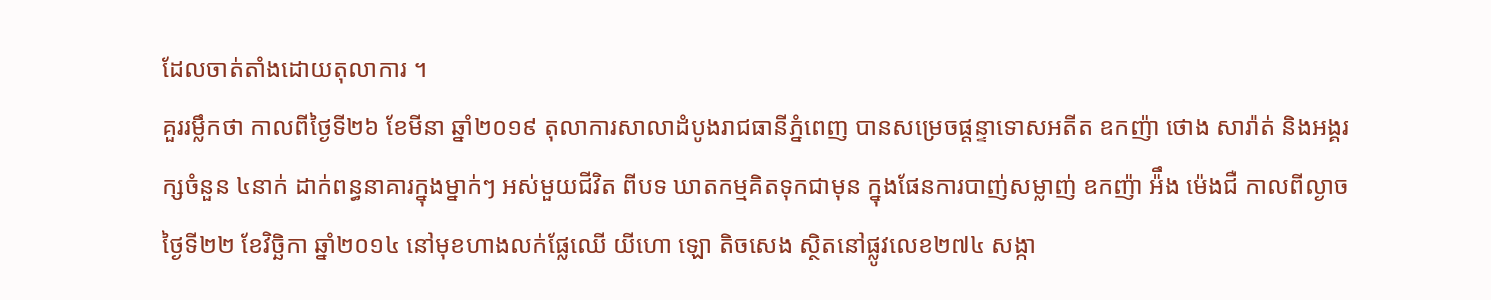ដែលចាត់តាំងដោយតុលាការ ។
គួររម្លឹកថា កាលពីថ្ងៃទី២៦ ខែមីនា ឆ្នាំ២០១៩ តុលាការសាលាដំបូងរាជធានីភ្នំពេញ បានសម្រេចផ្តន្ទាទោសអតីត ឧកញ៉ា ថោង សារ៉ាត់ និងអង្គរក្សចំនួន ៤នាក់ ដាក់ពន្ធនាគារក្នុងម្នាក់ៗ អស់មួយជីវិត ពីបទ ឃាតកម្មគិតទុកជាមុន ក្នុងផែនការបាញ់សម្លាញ់ ឧកញ៉ា អ៉ឹង ម៉េងជឺ កាលពីល្ងាចថ្ងៃទី២២ ខែវិច្ឆិកា ឆ្នាំ២០១៤ នៅមុខហាងលក់ផ្លែឈើ យីហោ ឡោ តិចសេង ស្ថិតនៅផ្លូវលេខ២៧៤ សង្កា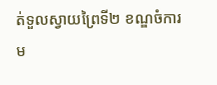ត់ទួលស្វាយព្រៃទី២ ខណ្ឌចំការម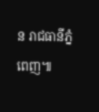ន រាជធានីភ្នំពេញ៕